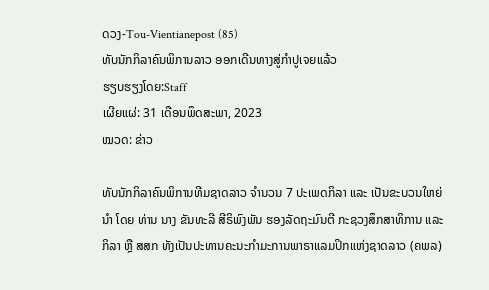ດວງ-Tou-Vientianepost (85)
ທັບນັກກິລາຄົນພິການລາວ ອອກເດີນທາງສູ່ກຳປູເຈຍແລ້ວ
ຮຽບຮຽງໂດຍ:Staff
ເຜີຍແຜ່: 31 ເດືອນພຶດສະພາ, 2023
ໝວດ: ຂ່າວ

ທັບນັກກິລາຄົນພິການທີມຊາດລາວ ຈຳນວນ 7 ປະເພດກິລາ ແລະ ເປັນຂະບວນໃຫຍ່ນຳ ໂດຍ ທ່ານ ນາງ ຂັນທະລີ ສີຣິພົງພັນ ຮອງລັດຖະມົນຕີ ກະຊວງສຶກສາທິການ ແລະ ກິລາ ຫຼື ສສກ ທັງເປັນປະທານຄະນະກຳມະການພາຣາແລມປິກແຫ່ງຊາດລາວ (ຄພລ)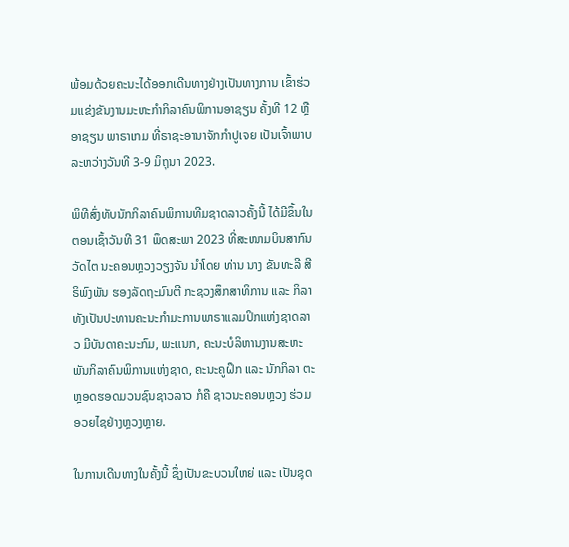ພ້ອມດ້ວຍຄະນະໄດ້ອອກເດີນທາງຢ່າງເປັນທາງການ ເຂົ້າຮ່ວມແຂ່ງຂັນງານມະຫະກຳກິລາຄົນພິການອາຊຽນ ຄັ້ງທີ 12 ຫຼື ອາຊຽນ ພາຣາເກມ ທີ່ຣາຊະອານາຈັກກຳປູເຈຍ ເປັນເຈົ້າພາບ ລະຫວ່າງວັນທີ 3-9 ມິຖຸນາ 2023.

ພິທີສົ່ງທັບນັກກິລາຄົນພິການທີມຊາດລາວຄັ້ງນີ້ ໄດ້ມີຂຶ້ນໃນຕອນເຊົ້າວັນທີ 31 ພຶດສະພາ 2023 ທີ່ສະໜາມບິນສາກົນ ວັດໄຕ ນະຄອນຫຼວງວຽງຈັນ ນຳໂດຍ ທ່ານ ນາງ ຂັນທະລີ ສີຣິພົງພັນ ຮອງລັດຖະມົນຕີ ກະຊວງສຶກສາທິການ ແລະ ກິລາ ທັງເປັນປະທານຄະນະກຳມະການພາຣາແລມປິກແຫ່ງຊາດລາວ ມີບັນດາຄະນະກົມ, ພະແນກ, ຄະນະບໍລິຫານງານສະຫະພັນກິລາຄົນພິການແຫ່ງຊາດ, ຄະນະຄູຝຶກ ແລະ ນັກກິລາ ຕະຫຼອດຮອດມວນຊົນຊາວລາວ ກໍຄື ຊາວນະຄອນຫຼວງ ຮ່ວມອວຍໄຊຢ່າງຫຼວງຫຼາຍ.

ໃນການເດີນທາງໃນຄັ້ງນີ້ ຊຶ່ງເປັນຂະບວນໃຫຍ່ ແລະ ເປັນຊຸດ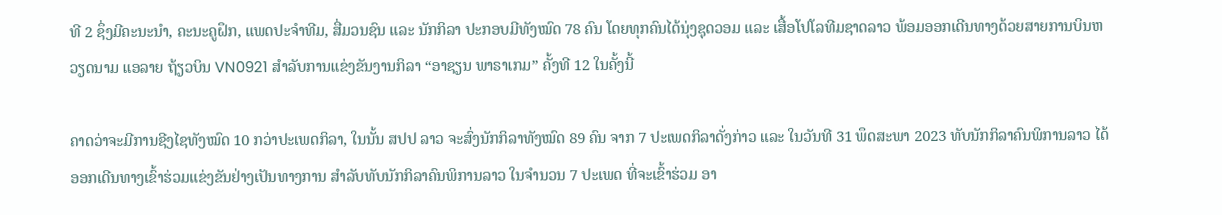ທີ 2 ຊຶ່ງມີຄະນະນຳ, ຄະນະຄູຝຶກ, ແພດປະຈຳທີມ, ສື່ມວນຊົນ ແລະ ນັກກິລາ ປະກອບມີທັງໝົດ 78 ຄົນ ໂດຍທຸກຄົນໄດ້ນຸ່ງຊຸດວອມ ແລະ ເສື້ອໂປໂລທີມຊາດລາວ ພ້ອມອອກເດີນທາງດ້ວຍສາຍການບິນຫວຽດນາມ ແອລາຍ ຖ້ຽວບິນ VN0921 ສຳລັບການແຂ່ງຂັນງານກິລາ “ອາຊຽນ ພາຣາເກມ” ຄັ້ງທີ 12 ໃນຄັ້ງນີ້

ຄາດວ່າຈະມີການຊີງໄຊທັງໝົດ 10 ກວ່າປະເພດກິລາ, ໃນນັ້ນ ສປປ ລາວ ຈະສົ່ງນັກກິລາທັງໝົດ 89 ຄົນ ຈາກ 7 ປະເພດກິລາດັ່ງກ່າວ ແລະ ໃນວັນທີ 31 ພຶດສະພາ 2023 ທັບນັກກິລາຄົນພິການລາວ ໄດ້ອອກເດີນທາງເຂົ້າຮ່ວມແຂ່ງຂັນຢ່າງເປັນທາງການ ສຳລັບທັບນັກກິລາຄົນພິການລາວ ໃນຈຳນວນ 7 ປະເພດ ທີ່ຈະເຂົ້າຮ່ວມ ອາ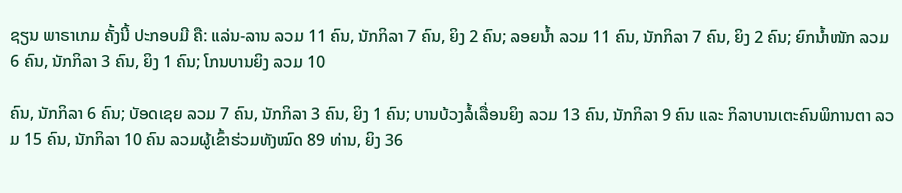ຊຽນ ພາຣາເກມ ຄັ້ງນີ້ ປະກອບມີ ຄື: ແລ່ນ-ລານ ລວມ 11 ຄົນ, ນັກກິລາ 7 ຄົນ, ຍິງ 2 ຄົນ; ລອຍນ້ຳ ລວມ 11 ຄົນ, ນັກກິລາ 7 ຄົນ, ຍິງ 2 ຄົນ; ຍົກນ້ຳໜັກ ລວມ 6 ຄົນ, ນັກກິລາ 3 ຄົນ, ຍິງ 1 ຄົນ; ໂກນບານຍິງ ລວມ 10

ຄົນ, ນັກກິລາ 6 ຄົນ; ບັອດເຊຍ ລວມ 7 ຄົນ, ນັກກິລາ 3 ຄົນ, ຍິງ 1 ຄົນ; ບານບ້ວງລໍ້ເລື່ອນຍິງ ລວມ 13 ຄົນ, ນັກກິລາ 9 ຄົນ ແລະ ກິລາບານເຕະຄົນພິການຕາ ລວມ 15 ຄົນ, ນັກກິລາ 10 ຄົນ ລວມຜູ້ເຂົ້າຮ່ວມທັງໝົດ 89 ທ່ານ, ຍິງ 36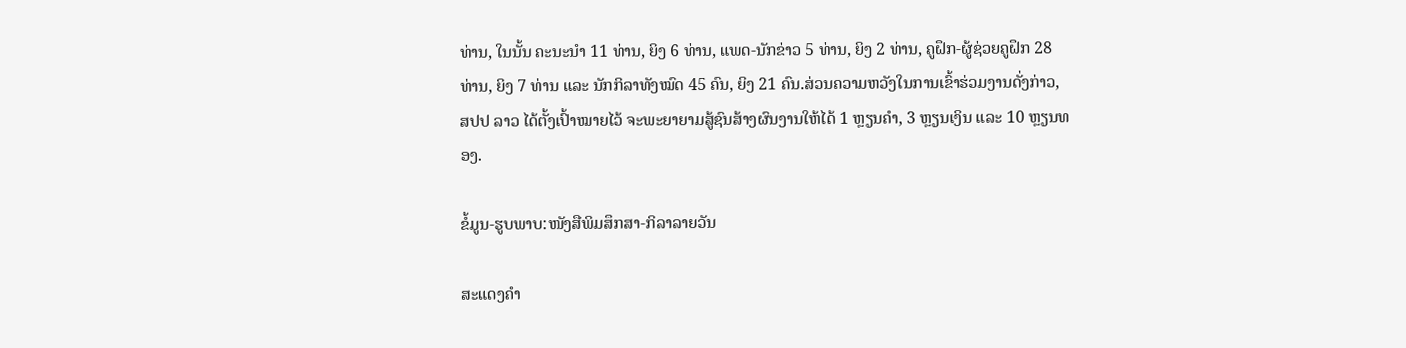ທ່ານ, ໃນນັ້ນ ຄະນະນຳ 11 ທ່ານ, ຍິງ 6 ທ່ານ, ແພດ-ນັກຂ່າວ 5 ທ່ານ, ຍິງ 2 ທ່ານ, ຄູຝຶກ-ຜູ້ຊ່ວຍຄູຝຶກ 28 ທ່ານ, ຍິງ 7 ທ່ານ ແລະ ນັກກິລາທັງໝົດ 45 ຄົນ, ຍິງ 21 ຄົນ.ສ່ວນຄວາມຫວັງໃນການເຂົ້າຮ່ວມງານດັ່ງກ່າວ, ສປປ ລາວ ໄດ້ຕັ້ງເປົ້າໝາຍໄວ້ ຈະພະຍາຍາມສູ້ຊົນສ້າງຜົນງານໃຫ້ໄດ້ 1 ຫຼຽນຄຳ, 3 ຫຼຽນເງິນ ແລະ 10 ຫຼຽນທອງ.

ຂໍ້ມູນ-ຮູບພາບ:ໜັງສືພິມສຶກສາ-ກິລາລາຍວັນ

ສະແດງຄຳ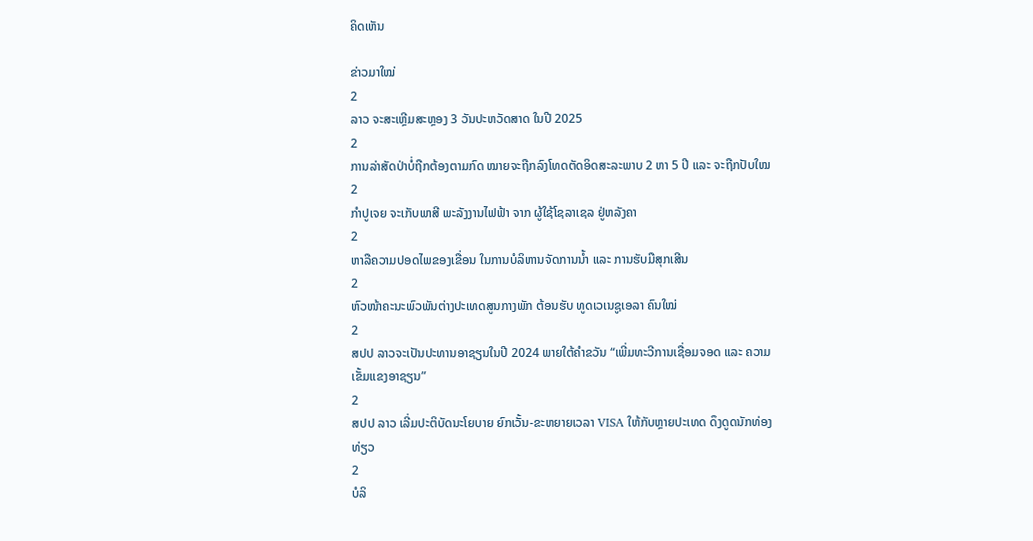ຄິດເຫັນ

ຂ່າວມາໃໝ່
2
ລາວ ຈະສະເຫຼີມສະຫຼອງ 3 ວັນປະຫວັດສາດ ໃນປີ 2025
2
ການລ່າສັດປ່າບໍ່ຖືກຕ້ອງຕາມກົດ ໝາຍຈະຖືກລົງໂທດຕັດອິດສະລະພາບ 2 ຫາ 5 ປີ ແລະ ຈະຖືກປັບໃໝ
2
ກຳປູເຈຍ ຈະເກັບພາສີ ພະລັງງານໄຟຟ້າ ຈາກ ຜູ້ໃຊ້ໂຊລາເຊລ ຢູ່ຫລັງຄາ
2
ຫາລືຄວາມປອດໄພຂອງເຂື່ອນ ໃນການບໍລິຫານຈັດການນໍ້າ ແລະ ການຮັບມືສຸກເສີນ
2
ຫົວໜ້າຄະນະພົວພັນຕ່າງປະເທດສູນກາງພັກ ຕ້ອນຮັບ ທູດເວເນຊູເອລາ ຄົນໃໝ່
2
ສປປ ລາວຈະເປັນປະທານອາຊຽນໃນປີ 2024 ພາຍໃຕ້ຄໍາຂວັນ “ເພີ່ມທະວີການເຊື່ອມຈອດ ແລະ ຄວາມເຂັ້ມແຂງອາຊຽນ”
2
ສປປ ລາວ ເລີ່ມປະຕິບັດນະໂຍບາຍ ຍົກເວັ້ນ-ຂະຫຍາຍເວລາ VISA ໃຫ້ກັບຫຼາຍປະເທດ ດຶງດູດນັກທ່ອງທ່ຽວ
2
ບໍລິ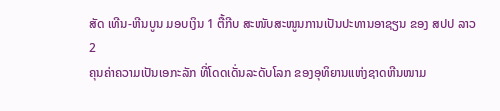ສັດ ເທີນ-ຫີນບູນ ມອບເງິນ 1 ຕື້ກີບ ສະໜັບສະໜູນການເປັນປະທານອາຊຽນ ຂອງ ສປປ ລາວ
2
ຄຸນຄ່າຄວາມເປັນເອກະລັກ ທີ່ໂດດເດັ່ນລະດັບໂລກ ຂອງອຸທິຍານແຫ່ງຊາດຫີນໜາມ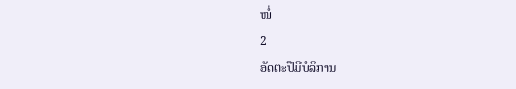ໜໍ່
2
ອັດຕະປືມີບໍລິການ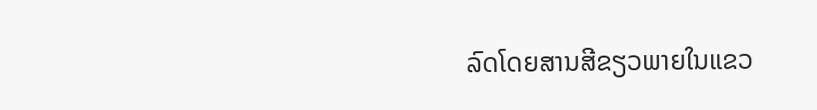ລົດໂດຍສານສີຂຽວພາຍໃນແຂວ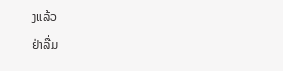ງແລ້ວ
ຢ່າລື່ມ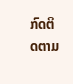ກົດຕິດຕາມ